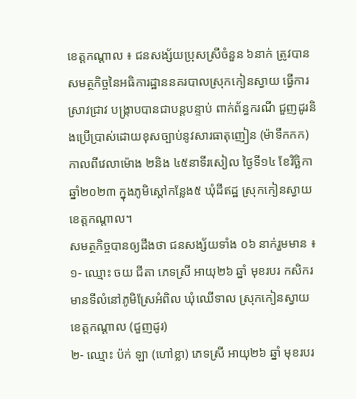ខេត្តកណ្តាល ៖ ជនសង្ស័យប្រុសស្រីចំនួន ៦នាក់ ត្រូវបានសមត្ថកិច្ចនៃអធិការដ្ឋាននគរបាលស្រុកកៀនស្វាយ ធ្វើការស្រាវជ្រាវ បង្ក្រាបបានជាបន្តបន្ទាប់ ពាក់ព័ន្ធករណី ជួញដូរនិងប្រើប្រាស់ដោយខុសច្បាប់នូវសារធាតុញៀន (ម៉ាទឹកកក) កាលពីវេលាម៉ោង ២និង ៤៥នាទីរសៀល ថ្ងៃទី១៤ ខែវិច្ឆិកា ឆ្នាំ២០២៣ ក្នុងភូមិស្តៅកន្លែង៥ ឃុំដីឥដ្ឋ ស្រុកកៀនស្វាយ ខេត្តកណ្តាល។
សមត្ថកិច្ចបានឲ្យដឹងថា ជនសង្ស័យទាំង ០៦ នាក់រួមមាន ៖
១- ឈ្មោះ ចយ ជីតា ភេទស្រី អាយុ២៦ ឆ្នាំ មុខរបរ កសិករ មានទីលំនៅភូមិស្រែអំពិល ឃុំឈើទាល ស្រុកកៀនស្វាយ ខេត្តកណ្តាល (ជួញដូរ)
២- ឈ្មោះ ប៉ក់ ឡា (ហៅខ្លា) ភេទស្រី អាយុ២៦ ឆ្នាំ មុខរបរ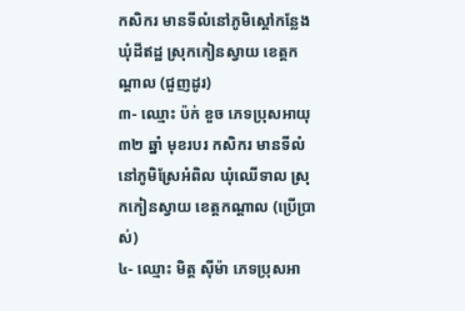កសិករ មានទីលំនៅភូមិស្តៅកន្លែង ឃុំដីឥដ្ឋ ស្រុកកៀនស្វាយ ខេត្តកណ្តាល (ជួញដូរ)
៣- ឈ្មោះ ប៉ក់ ខួច ភេទប្រុសអាយុ៣២ ឆ្នាំ មុខរបរ កសិករ មានទីលំនៅភូមិស្រែអំពិល ឃុំឈើទាល ស្រុកកៀនស្វាយ ខេត្តកណ្តាល (ប្រើប្រាស់)
៤- ឈ្មោះ មិត្ត ស៊ីម៉ា ភេទប្រុសអា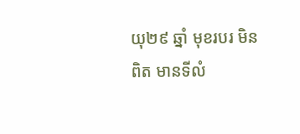យុ២៩ ឆ្នាំ មុខរបរ មិនពិត មានទីលំ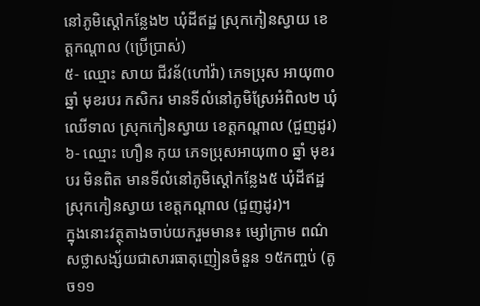នៅភូមិស្តៅកន្លែង២ ឃុំដីឥដ្ឋ ស្រុកកៀនស្វាយ ខេត្តកណ្តាល (ប្រើប្រាស់)
៥- ឈ្មោះ សាយ ជីវន័(ហៅវ៉ា) ភេទប្រុស អាយុ៣០ ឆ្នាំ មុខរបរ កសិករ មានទីលំនៅភូមិស្រែអំពិល២ ឃុំឈើទាល ស្រុកកៀនស្វាយ ខេត្តកណ្តាល (ជួញដូរ)
៦- ឈ្មោះ ហឿន កុយ ភេទប្រុសអាយុ៣០ ឆ្នាំ មុខរបរ មិនពិត មានទីលំនៅភូមិស្តៅកន្លែង៥ ឃុំដីឥដ្ឋ ស្រុកកៀនស្វាយ ខេត្តកណ្តាល (ជួញដូរ)។
ក្នុងនោះវត្ថុតាងចាប់យករួមមាន៖ ម្សៅក្រាម ពណ៌សថ្លាសង្ស័យជាសារធាតុញៀនចំនួន ១៥កញ្ចប់ (តូច១១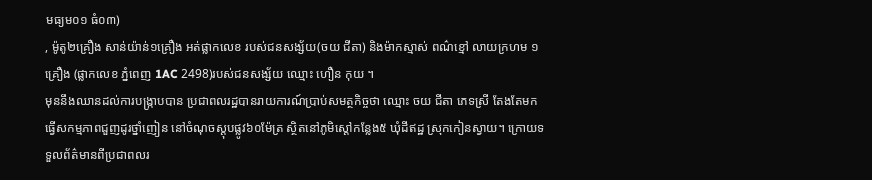មធ្យម០១ ធំ០៣)
, ម៉ូតូ២គ្រឿង សាន់យ៉ាន់១គ្រឿង អត់ផ្លាកលេខ របស់ជនសង្ស័យ(ចយ ជីតា) និងម៉ាកស្មាស់ ពណ៌ខ្មៅ លាយក្រហម ១គ្រឿង (ផ្លាកលេខ ភ្នំពេញ 1AC 2498)របស់ជនសង្ស័យ ឈ្មោះ ហឿន កុយ ។
មុននឹងឈានដល់ការបង្ក្រាបបាន ប្រជាពលរដ្ឋបានរាយការណ៍ប្រាប់សមត្ថកិច្ចថា ឈ្មោះ ចយ ជីតា ភេទស្រី តែងតែមកធ្វើសកម្មភាពជួញដូរថ្នាំញៀន នៅចំណុចស្តុបផ្លូវ៦០ម៉ែត្រ ស្ថិតនៅភូមិស្តៅកន្លែង៥ ឃុំដីឥដ្ឋ ស្រុកកៀនស្វាយ។ ក្រោយទទួលព័ត៌មានពីប្រជាពលរ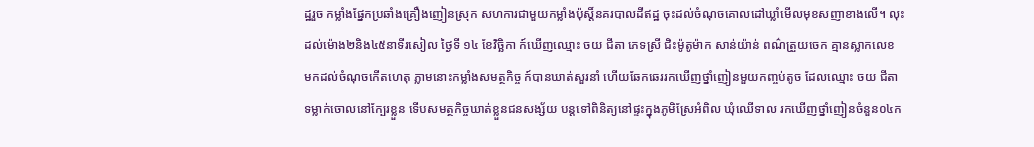ដ្ឋរួច កម្លាំងផ្នែកប្រឆាំងគ្រឿងញៀនស្រុក សហការជាមួយកម្លាំងប៉ុស្តិ៍នគរបាលដីឥដ្ឋ ចុះដល់ចំណុចគោលដៅឃ្លាំមើលមុខសញាខាងលើ។ លុះដល់ម៉ោង២និង៤៥នាទីរសៀល ថ្ងៃទី ១៤ ខែវិច្ឆិកា ក៍ឃើញឈ្មោះ ចយ ជីតា ភេទស្រី ជិះម៉ូតូម៉ាក សាន់យ៉ាន់ ពណ៌ត្រួយចេក គ្មានស្លាកលេខ មកដល់ចំណុចកើតហេតុ ភ្លាមនោះកម្លាំងសមត្ថកិច្ច ក៍បានឃាត់សួរនាំ ហើយឆែកឆេររកឃើញថ្នាំញៀនមួយកញ្ចប់តូច ដែលឈ្មោះ ចយ ជីតា ទម្លាក់ចោលនៅក្បែរខ្លួន ទើបសមត្ថកិច្ចឃាត់ខ្លួនជនសង្ស័យ បន្តទៅពិនិត្យនៅផ្ទះក្នុងភូមិស្រែអំពិល ឃុំឈើទាល រកឃើញថ្នាំញៀនចំនួន០៤ក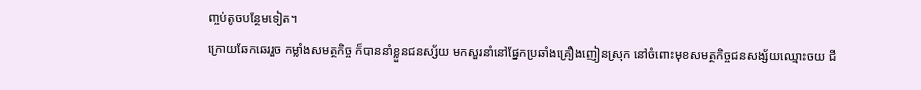ញ្ចប់តូចបន្ថែមទៀត។
ក្រោយឆែកឆេររួច កម្លាំងសមត្ថកិច្ច ក៏បាននាំខ្លួនជនស្ស័យ មកសួរនាំនៅផ្នែកប្រឆាំងគ្រឿងញៀនស្រុក នៅចំពោះមុខសមត្ថកិច្ចជនសង្ស័យឈ្មោះចយ ជី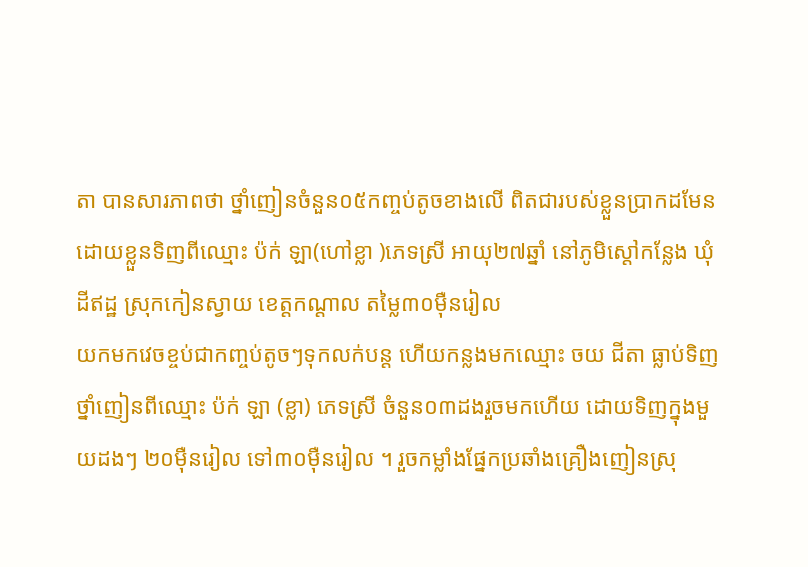តា បានសារភាពថា ថ្នាំញៀនចំនួន០៥កញ្ចប់តូចខាងលើ ពិតជារបស់ខ្លួនប្រាកដមែន ដោយខ្លួនទិញពីឈ្មោះ ប៉ក់ ឡា(ហៅខ្លា )ភេទស្រី អាយុ២៧ឆ្នាំ នៅភូមិស្តៅកន្លែង ឃុំដីឥដ្ឋ ស្រុកកៀនស្វាយ ខេត្តកណ្តាល តម្លៃ៣០ម៉ឺនរៀល
យកមកវេចខ្ចប់ជាកញ្ចប់តូចៗទុកលក់បន្ត ហើយកន្លងមកឈ្មោះ ចយ ជីតា ធ្លាប់ទិញថ្នាំញៀនពីឈ្មោះ ប៉ក់ ឡា (ខ្លា) ភេទស្រី ចំនួន០៣ដងរួចមកហើយ ដោយទិញក្នុងមួយដងៗ ២០ម៉ឺនរៀល ទៅ៣០ម៉ឺនរៀល ។ រួចកម្លាំងផ្នែកប្រឆាំងគ្រឿងញៀនស្រុ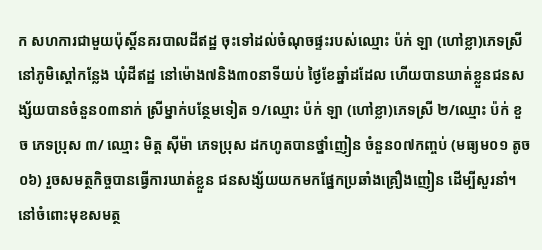ក សហការជាមួយប៉ុស្តិ៍នគរបាលដីឥដ្ឋ ចុះទៅដល់ចំណុចផ្ទះរបស់ឈ្មោះ ប៉ក់ ឡា (ហៅខ្លា)ភេទស្រីនៅភូមិស្តៅកន្លែង ឃុំដីឥដ្ឋ នៅម៉ោង៧និង៣០នាទីយប់ ថ្ងៃខែឆ្នាំដដែល ហើយបានឃាត់ខ្លួនជនសង្ស័យបានចំនួន០៣នាក់ ស្រីម្នាក់បន្ថែមទៀត ១/ឈ្មោះ ប៉ក់ ឡា (ហៅខ្លា)ភេទស្រី ២/ឈ្មោះ ប៉ក់ ខួច ភេទប្រុស ៣/ ឈ្មោះ មិត្ត ស៊ីម៉ា ភេទប្រុស ដកហូតបានថ្នាំញៀន ចំនួន០៧កញ្ចប់ (មធ្យម០១ តូច០៦) រួចសមត្ថកិច្ចបានធ្វើការឃាត់ខ្លួន ជនសង្ស័យយកមកផ្នែកប្រឆាំងគ្រឿងញៀន ដើម្បីសួរនាំ។
នៅចំពោះមុខសមត្ថ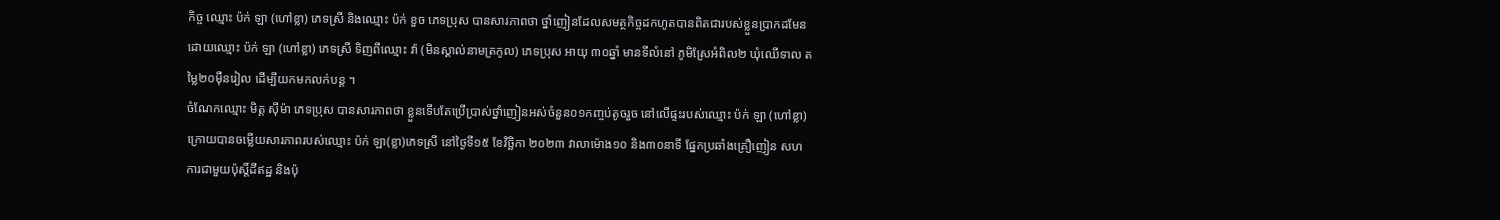កិច្ច ឈ្មោះ ប៉ក់ ឡា (ហៅខ្លា) ភេទស្រី និងឈ្មោះ ប៉ក់ ខួច ភេទប្រុស បានសារភាពថា ថ្នាំញៀនដែលសមត្ថកិច្ចដកហូតបានពិតជារបស់ខ្លួនប្រាកដមែន ដោយឈ្មោះ ប៉ក់ ឡា (ហៅខ្លា) ភេទស្រី ទិញពីឈ្មោះ វ៉ា (មិនស្គាល់នាមត្រកូល) ភេទប្រុស អាយុ ៣០ឆ្នាំ មានទីលំនៅ ភូមិស្រែអំពិល២ ឃុំឈើទាល តម្លៃ២០ម៉ឺនរៀល ដើម្បីយកមកលក់បន្ត ។
ចំណែកឈ្មោះ មិត្ត ស៊ីម៉ា ភេទប្រុស បានសារភាពថា ខ្លួនទើបតែប្រើប្រាស់ថ្នាំញៀនអស់ចំនួន០១កញ្ចប់តូចរួច នៅលើផ្ទះរបស់ឈ្មោះ ប៉ក់ ឡា (ហៅខ្លា) ក្រោយបានចម្លើយសារភាពរបស់ឈ្មោះ ប៉ក់ ឡា(ខ្លា)ភេទស្រី នៅថ្ងៃទី១៥ ខែវិច្ឆិកា ២០២៣ វាលាម៉ោង១០ និង៣០នាទី ផ្នែកប្រឆាំងគ្រឿញៀន សហការជាមួយប៉ុស្តិ៍ដីឥដ្ឋ និងប៉ុ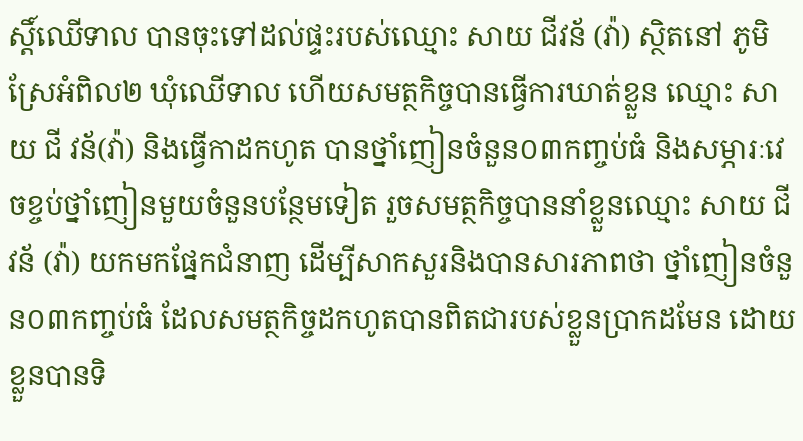ស្តិ៍ឈើទាល បានចុះទៅដល់ផ្ទះរបស់ឈ្មោះ សាយ ជីវន័ (វ៉ា) ស្ថិតនៅ ភូមិស្រែអំពិល២ ឃុំឈើទាល ហើយសមត្ថកិច្ចបានធ្វើការឃាត់ខ្លួន ឈ្មោះ សាយ ជី វន័(វ៉ា) និងធ្វើកាដកហូត បានថ្នាំញៀនចំនួន០៣កញ្ចប់ធំ និងសម្ភារៈវេចខ្ចប់ថ្នាំញៀនមួយចំនួនបន្ថែមទៀត រួចសមត្ថកិច្ចបាននាំខ្លួនឈ្មោះ សាយ ជីវន័ (វ៉ា) យកមកផ្នែកជំនាញ ដើម្បីសាកសួរនិងបានសារភាពថា ថ្នាំញៀនចំនួន០៣កញ្ចប់ធំ ដែលសមត្ថកិច្ចដកហូតបានពិតជារបស់ខ្លួនប្រាកដមែន ដោយខ្លួនបានទិ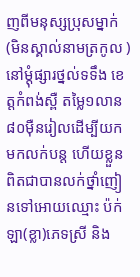ញពីមនុស្សប្រុសម្នាក់ (មិនស្គាល់នាមត្រកូល ) នៅម្តុំផ្សារថ្នល់ទទឹង ខេត្តកំពង់ស្ពឺ តម្លៃ១លាន ៨០ម៉ឺនរៀលដើម្បីយកមកលក់បន្ត ហើយខ្លួនពិតជាបានលក់ថ្នាំញៀនទៅអោយឈ្មោះ ប៉ក់ ឡា(ខ្លា)ភេទស្រី និង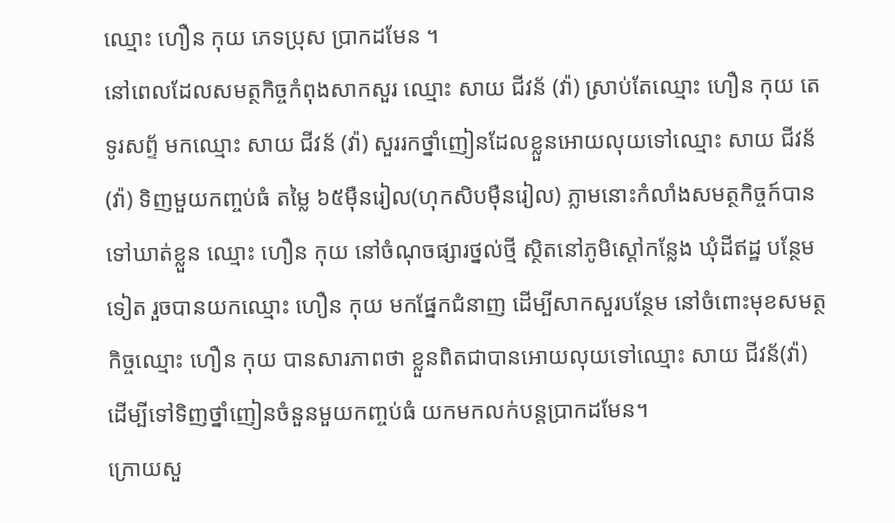ឈ្មោះ ហឿន កុយ ភេទប្រុស ប្រាកដមែន ។
នៅពេលដែលសមត្ថកិច្ចកំពុងសាកសួរ ឈ្មោះ សាយ ជីវន័ (វ៉ា) ស្រាប់តែឈ្មោះ ហឿន កុយ តេទូរសព្ទ័ មកឈ្មោះ សាយ ជីវន័ (វ៉ា) សួររកថ្នាំញៀនដែលខ្លួនអោយលុយទៅឈ្មោះ សាយ ជីវន័(វ៉ា) ទិញមួយកញ្ចប់ធំ តម្លៃ ៦៥ម៉ឺនរៀល(ហុកសិបម៉ឺនរៀល) ភ្លាមនោះកំលាំងសមត្ថកិច្ចក៍បានទៅឃាត់ខ្លួន ឈ្មោះ ហឿន កុយ នៅចំណុចផ្សារថ្នល់ថ្មី ស្ថិតនៅភូមិស្តៅកន្លែង ឃុំដីឥដ្ឋ បន្ថែមទៀត រួចបានយកឈ្មោះ ហឿន កុយ មកផ្នែកជំនាញ ដើម្បីសាកសួរបន្ថែម នៅចំពោះមុខសមត្ថកិច្ចឈ្មោះ ហឿន កុយ បានសារភាពថា ខ្លួនពិតជាបានអោយលុយទៅឈ្មោះ សាយ ជីវន័(វ៉ា) ដើម្បីទៅទិញថ្នាំញៀនចំនួនមួយកញ្ចប់ធំ យកមកលក់បន្តប្រាកដមែន។
ក្រោយសួ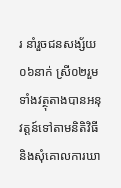រ នាំរួចជនសង្ស័យ០៦នាក់ ស្រី០២រួមទាំងវត្ថុតាងបានអនុវត្តន៍ទៅតាមនិតិវិធី និងសុំគោលការឃា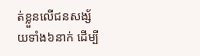ត់ខ្លួនលើជនសង្ស័យទាំង៦នាក់ ដើម្បី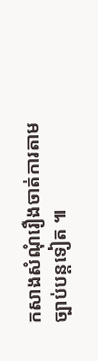កសាងសំណុំរឿងចាត់ការតាមច្បាប់បន្តទៀត ៕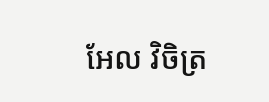អែល វិចិត្រ